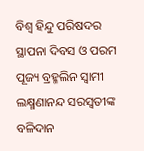ବିଶ୍ଵ ହିନ୍ଦୁ ପରିଷଦର ସ୍ଥାପନା ଦିବସ ଓ ପରମ ପୂଜ୍ୟ ବ୍ରହ୍ମଲିନ ସ୍ଵାମୀ ଲକ୍ଷ୍ମଣାନନ୍ଦ ସରସ୍ଵତୀଙ୍କ ବଳିଦାନ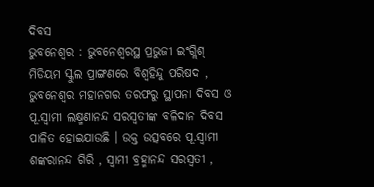ଦିବସ
ଭୁବନେଶ୍ୱର : ଭୁବନେଶ୍ୱରସ୍ଥ ପ୍ରଭୁଜୀ ଇଂଗ୍ଲିଶ୍ ମିଡିୟମ ସ୍କୁଲ ପ୍ରାଙ୍ଗଣରେ ବିଶ୍ଵହିନ୍ଦୁ ପରିଷଦ , ଭୁବନେଶ୍ୱର ମହାନଗର ତରଫରୁ ସ୍ଥାପନା ଦିବସ ଓ ପୂ.ସ୍ଵାମୀ ଲକ୍ଷ୍ମଣାନନ୍ଦ ସରସ୍ଵତୀଙ୍କ ବଳିଦାନ ଦିବସ ପାଳିତ ହୋଇଯାଉଛି । ଉକ୍ତ ଉତ୍ସବରେ ପୂ.ସ୍ଵାମୀ ଶଙ୍କରାନନ୍ଦ ଗିରି , ସ୍ଵାମୀ ବ୍ରହ୍ମାନନ୍ଦ ସରସ୍ଵତୀ ,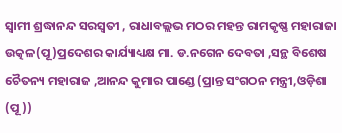ସ୍ଵାମୀ ଶ୍ରଦ୍ଧାନନ୍ଦ ସରସ୍ଵତୀ , ରାଧାବଲ୍ଲଭ ମଠର ମହନ୍ତ ରାମକୃଷ୍ଣ ମହାରାଜା ଉତ୍କଳ(ପୂ)ପ୍ରଦେଶର କାର୍ଯ୍ୟାଧ୍ୟକ୍ଷ ମା. ଡ.ନଗେନ ଦେବତା ,ସନ୍ଥ ବିଶେଷ ଚୈତନ୍ୟ ମହାରାଜ ,ଆନନ୍ଦ କୁମାର ପାଣ୍ଡେ (ପ୍ରାନ୍ତ ସଂଗଠନ ମନ୍ତ୍ରୀ,ଓଡ଼ିଶା (ପୂ ))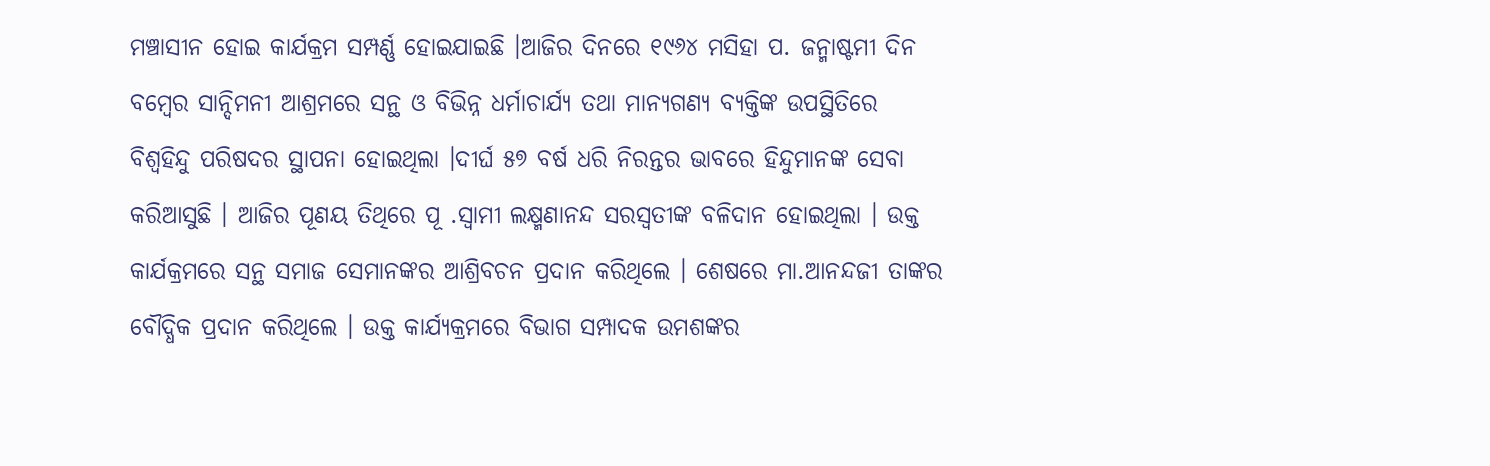ମଞ୍ଚାସୀନ ହୋଇ କାର୍ଯକ୍ରମ ସମ୍ପର୍ଣ୍ଣ ହୋଇଯାଇଛି ।ଆଜିର ଦିନରେ ୧୯୬୪ ମସିହା ପ. ଜନ୍ମାଷ୍ଟମୀ ଦିନ ବମ୍ବେର ସାନ୍ଦିମନୀ ଆଶ୍ରମରେ ସନ୍ଥ ଓ ବିଭିନ୍ନ ଧର୍ମାଚାର୍ଯ୍ୟ ତଥା ମାନ୍ୟଗଣ୍ୟ ବ୍ୟକ୍ତିଙ୍କ ଉପସ୍ଥିତିରେ ବିଶ୍ଵହିନ୍ଦୁ ପରିଷଦର ସ୍ଥାପନା ହୋଇଥିଲା ।ଦୀର୍ଘ ୫୭ ବର୍ଷ ଧରି ନିରନ୍ତର ଭାବରେ ହିନ୍ଦୁମାନଙ୍କ ସେବା କରିଆସୁଛି । ଆଜିର ପୂଣୟ ତିଥିରେ ପୂ .ସ୍ଵାମୀ ଲକ୍ଷ୍ମଣାନନ୍ଦ ସରସ୍ଵତୀଙ୍କ ବଳିଦାନ ହୋଇଥିଲା । ଉକ୍ତ କାର୍ଯକ୍ରମରେ ସନ୍ଥ ସମାଜ ସେମାନଙ୍କର ଆଶ୍ରିବଚନ ପ୍ରଦାନ କରିଥିଲେ । ଶେଷରେ ମା.ଆନନ୍ଦଜୀ ତାଙ୍କର ବୌଦ୍ଧିକ ପ୍ରଦାନ କରିଥିଲେ । ଉକ୍ତ କାର୍ଯ୍ୟକ୍ରମରେ ବିଭାଗ ସମ୍ପାଦକ ଉମଶଙ୍କର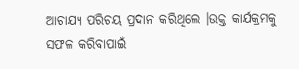ଆଚାଯ୍ୟ ପରିଚୟ ପ୍ରଦାନ କରିଥିଲେ ।ଉକ୍ତ କାର୍ଯକ୍ରମକୁ ସଫଳ କରିବାପାଇଁ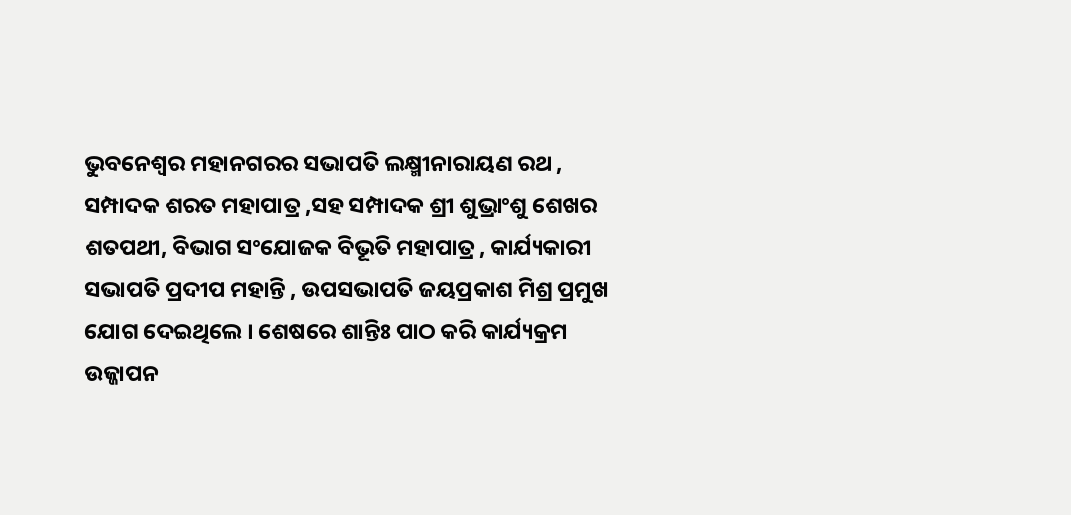ଭୁବନେଶ୍ୱର ମହାନଗରର ସଭାପତି ଲକ୍ଷ୍ମୀନାରାୟଣ ରଥ , ସମ୍ପାଦକ ଶରତ ମହାପାତ୍ର ,ସହ ସମ୍ପାଦକ ଶ୍ରୀ ଶୁଭ୍ରାଂଶୁ ଶେଖର ଶତପଥୀ, ବିଭାଗ ସଂଯୋଜକ ବିଭୂତି ମହାପାତ୍ର , କାର୍ଯ୍ୟକାରୀ ସଭାପତି ପ୍ରଦୀପ ମହାନ୍ତି , ଉପସଭାପତି ଜୟପ୍ରକାଶ ମିଶ୍ର ପ୍ରମୁଖ ଯୋଗ ଦେଇଥିଲେ । ଶେଷରେ ଶାନ୍ତିଃ ପାଠ କରି କାର୍ଯ୍ୟକ୍ରମ ଉଜ୍ଜାପନ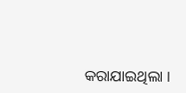କରାଯାଇଥିଲା ।